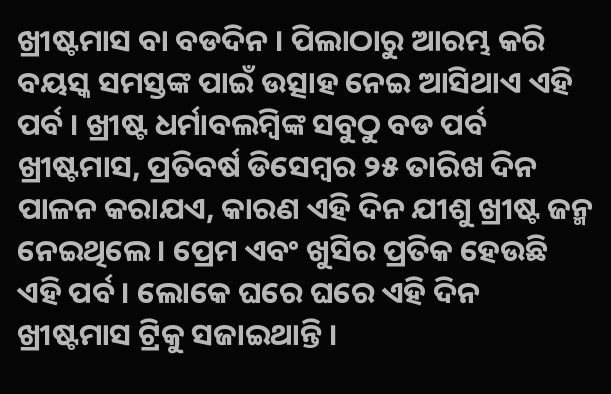ଖ୍ରୀଷ୍ଟମାସ ବା ବଡଦିନ । ପିଲାଠାରୁ ଆରମ୍ଭ କରି ବୟସ୍କ ସମସ୍ତଙ୍କ ପାଇଁ ଉତ୍ସାହ ନେଇ ଆସିଥାଏ ଏହି ପର୍ବ । ଖ୍ରୀଷ୍ଟ ଧର୍ମାବଲମ୍ବିଙ୍କ ସବୁଠୁ ବଡ ପର୍ବ ଖ୍ରୀଷ୍ଟମାସ, ପ୍ରତିବର୍ଷ ଡିସେମ୍ବର ୨୫ ତାରିଖ ଦିନ ପାଳନ କରାଯଏ, କାରଣ ଏହି ଦିନ ଯୀଶୁ ଖ୍ରୀଷ୍ଟ ଜନ୍ମ ନେଇଥିଲେ । ପ୍ରେମ ଏବଂ ଖୁସିର ପ୍ରତିକ ହେଉଛି ଏହି ପର୍ବ । ଲୋକେ ଘରେ ଘରେ ଏହି ଦିନ ଖ୍ରୀଷ୍ଟମାସ ଟ୍ରିକୁ ସଜାଇଥାନ୍ତି ।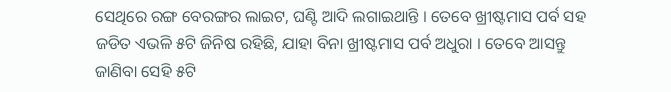ସେଥିରେ ରଙ୍ଗ ବେରଙ୍ଗର ଲାଇଟ, ଘଣ୍ଟି ଆଦି ଲଗାଇଥାନ୍ତି । ତେବେ ଖ୍ରୀଷ୍ଟମାସ ପର୍ବ ସହ ଜଡିତ ଏଭଳି ୫ଟି ଜିନିଷ ରହିଛି, ଯାହା ବିନା ଖ୍ରୀଷ୍ଟମାସ ପର୍ବ ଅଧୁରା । ତେବେ ଆସନ୍ତୁ ଜାଣିବା ସେହି ୫ଟି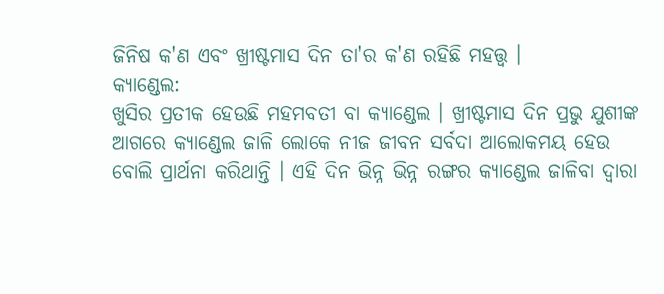ଜିନିଷ କ'ଣ ଏବଂ ଖ୍ରୀଷ୍ଟମାସ ଦିନ ତା'ର କ'ଣ ରହିଛି ମହତ୍ତ୍ୱ ।
କ୍ୟାଣ୍ଡେଲ:
ଖୁସିର ପ୍ରତୀକ ହେଉଛି ମହମବତୀ ବା କ୍ୟାଣ୍ଡେଲ । ଖ୍ରୀଷ୍ଟମାସ ଦିନ ପ୍ରଭୁ ଯୁଶୀଙ୍କ ଆଗରେ କ୍ୟାଣ୍ଡେଲ ଜାଳି ଲୋକେ ନୀଜ ଜୀବନ ସର୍ବଦା ଆଲୋକମୟ ହେଉ ବୋଲି ପ୍ରାର୍ଥନା କରିଥାନ୍ତି । ଏହି ଦିନ ଭିନ୍ନ ଭିନ୍ନ ରଙ୍ଗର କ୍ୟାଣ୍ଡେଲ ଜାଳିବା ଦ୍ବାରା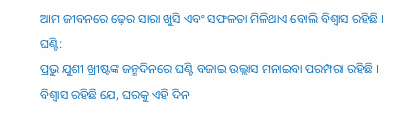ଆମ ଜୀବନରେ ଢ଼େର ସାରା ଖୁସି ଏବଂ ସଫଳତା ମିଳିଥାଏ ବୋଲି ବିଶ୍ବାସ ରହିଛି ।
ଘଣ୍ଟି:
ପ୍ରଭୁ ଯୁଶୀ ଖ୍ରୀଷ୍ଟଙ୍କ ଜନ୍ମଦିନରେ ଘଣ୍ଟି ବଜାଇ ଉଲ୍ଲାସ ମନାଇବା ପରମ୍ପରା ରହିଛି । ବିଶ୍ବାସ ରହିଛି ଯେ, ଘରକୁ ଏହି ଦିନ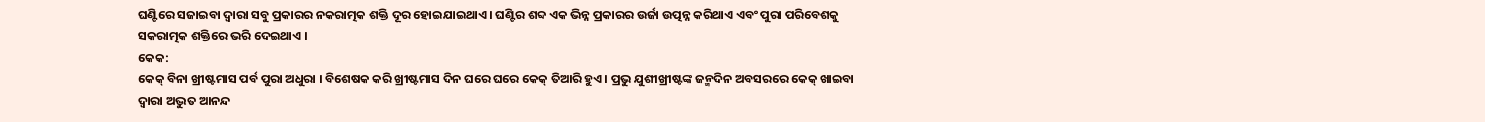ଘଣ୍ଟିରେ ସଜାଇବା ଦ୍ବାରା ସବୁ ପ୍ରକାରର ନକରାତ୍ମକ ଶକ୍ତି ଦୂର ହୋଇଯାଇଥାଏ । ଘଣ୍ଟିର ଶବ୍ଦ ଏକ ଭିନ୍ନ ପ୍ରକାରର ଉର୍ଜା ଉତ୍ପନ୍ନ କରିଥାଏ ଏବଂ ପୁରା ପରିବେଶକୁ ସକରାତ୍ମକ ଶକ୍ତିରେ ଭରି ଦେଇଥାଏ ।
କେକ:
କେକ୍ ବିନା ଖ୍ରୀଷ୍ଟମାସ ପର୍ବ ପୁରା ଅଧୁରା । ବିଶେଷକ କରି ଖ୍ରୀଷ୍ଟମାସ ଦିନ ଘରେ ଘରେ କେକ୍ ତିଆରି ହୁଏ । ପ୍ରଭୁ ଯୁଶୀଖ୍ରୀଷ୍ଟଙ୍କ ଜନ୍ମଦିନ ଅବସରରେ କେକ୍ ଖାଇବା ଦ୍ବାରା ଅଦ୍ଭୁତ ଆନନ୍ଦ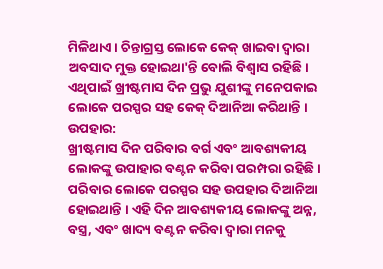ମିଳିଥାଏ। ଚିନ୍ତାଗ୍ରସ୍ତ ଲୋକେ କେକ୍ ଖାଇବା ଦ୍ବାରା ଅବସାଦ ମୁକ୍ତ ହୋଇଥା'ନ୍ତି ବୋଲି ବିଶ୍ବାସ ରହିଛି । ଏଥିପାଇଁ ଖ୍ରୀଷ୍ଟମାସ ଦିନ ପ୍ରଭୁ ଯୁଶୀଙ୍କୁ ମନେପକାଇ ଲୋକେ ପରସ୍ପର ସହ କେକ୍ ଦିଆନିଆ କରିଥାନ୍ତି ।
ଉପହାର:
ଖ୍ରୀଷ୍ଟମାସ ଦିନ ପରିବାର ବର୍ଗ ଏବଂ ଆବଶ୍ୟକୀୟ ଲୋକଙ୍କୁ ଉପାହାର ବଣ୍ଟନ କରିବା ପରମ୍ପରା ରହିଛି । ପରିବାର ଲୋକେ ପରସ୍ପର ସହ ଉପହାର ଦିଆନିଆ ହୋଇଥାନ୍ତି । ଏହି ଦିନ ଆବଶ୍ୟକୀୟ ଲୋକଙ୍କୁ ଅନ୍ନ, ବସ୍ତ୍ର, ଏବଂ ଖାଦ୍ୟ ବଣ୍ଟନ କରିବା ଦ୍ବାରା ମନକୁ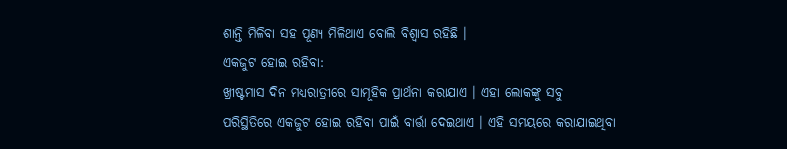ଶାନ୍ତି ମିଳିବା ସହ ପୂଣ୍ୟ ମିଳିଥାଏ ବୋଲି ବିଶ୍ବାସ ରହିଛି ।
ଏକଜୁଟ ହୋଇ ରହିବା:
ଖ୍ରୀଷ୍ଟମାସ ଦିନ ମଧ୍ୟରାତ୍ରୀରେ ସାମୂହିକ ପ୍ରାର୍ଥନା କରାଯାଏ । ଏହା ଲୋକଙ୍କୁ ସବୁ ପରିସ୍ଥିତିରେ ଏକଜୁଟ ହୋଇ ରହିବା ପାଇଁ ବାର୍ତ୍ତା ଦେଇଥାଏ । ଏହି ସମୟରେ କରାଯାଇଥିବା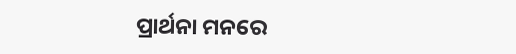ପ୍ରାର୍ଥନା ମନରେ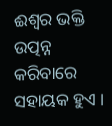ଈଶ୍ବର ଭକ୍ତି ଉତ୍ପନ୍ନ କରିବାରେ ସହାୟକ ହୁଏ ।